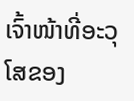ເຈົ້າໜ້າທີ່ອະວຸໂສຂອງ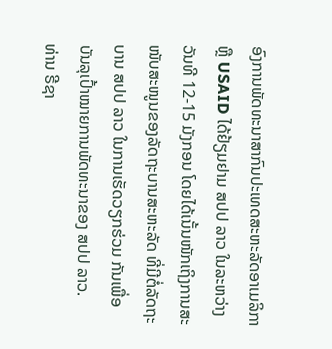ອົງການພັດທະນາສາກົນປະເທດສະຫະລັດອາເມລິກາ ຫຼື USAID ໄດ້ຢ້ຽມຢາມ ສປປ ລາວ ໃນລະຫວ່າງວັນທີ 12-15 ມັງກອນ ໂດຍໄດ້ເນັ້ນໜັກເຖິງການສະໜັບສະໜູນຂອງລັດຖະບານສະຫະລັດ ທີ່ມີຕໍ່ລັດຖະບານ ສປປ ລາວ ໃນການເຮັດວຽກຮ່ວມ ກັນເພື່ອບັນລຸເປົ້າໝາຍການພັດທະນາຂອງ ສປປ ລາວ.
ທ່ານ ຣີຊາ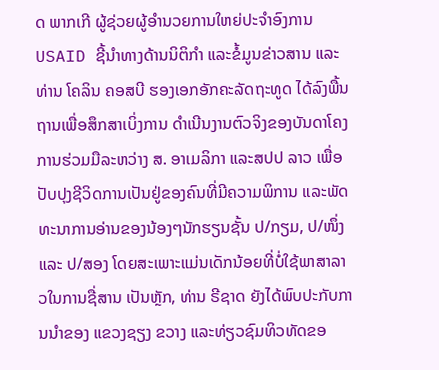ດ ພາກເກີ ຜູ້ຊ່ວຍຜູ້ອຳນວຍການໃຫຍ່ປະຈຳອົງການ USAID ຊີ້ນຳທາງດ້ານນິຕິກຳ ແລະຂໍ້ມູນຂ່າວສານ ແລະທ່ານ ໂຄລິນ ຄອສບີ ຮອງເອກອັກຄະລັດຖະທູດ ໄດ້ລົງພື້ນຖານເພື່ອສຶກສາເບິ່ງການ ດຳເນີນງານຕົວຈິງຂອງບັນດາໂຄງການຮ່ວມມືລະຫວ່າງ ສ. ອາເມລິກາ ແລະສປປ ລາວ ເພື່ອປັບປຸງຊີວິດການເປັນຢູ່ຂອງຄົນທີ່ມີຄວາມພິການ ແລະພັດທະນາການອ່ານຂອງນ້ອງໆນັກຮຽນຊັ້ນ ປ/ກຽມ, ປ/ໜຶ່ງ ແລະ ປ/ສອງ ໂດຍສະເພາະແມ່ນເດັກນ້ອຍທີ່ບໍ່ໃຊ້ພາສາລາວໃນການຊື່ສານ ເປັນຫຼັກ, ທ່ານ ຣີຊາດ ຍັງໄດ້ພົບປະກັບການນຳຂອງ ແຂວງຊຽງ ຂວາງ ແລະທ່ຽວຊົມທິວທັດຂອ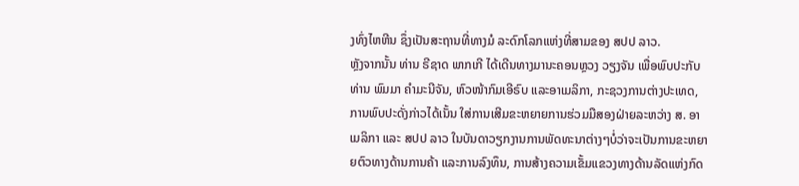ງທົ່ງໄຫຫີນ ຊຶ່ງເປັນສະຖານທີ່ທາງມໍ ລະດົກໂລກແຫ່ງທີ່ສາມຂອງ ສປປ ລາວ.
ຫຼັງຈາກນັ້ນ ທ່ານ ຣີຊາດ ພາກເກີ ໄດ້ເດີນທາງມານະຄອນຫຼວງ ວຽງຈັນ ເພື່ອພົບປະກັບທ່ານ ພົມມາ ຄຳມະນີຈັນ, ຫົວໜ້າກົມເອີຣົບ ແລະອາເມລິກາ, ກະຊວງການຕ່າງປະເທດ, ການພົບປະດັ່ງກ່າວໄດ້ເນັ້ນ ໃສ່ການເສີມຂະຫຍາຍການຮ່ວມມືສອງຝ່າຍລະຫວ່າງ ສ. ອາເມລິກາ ແລະ ສປປ ລາວ ໃນບັນດາວຽກງານການພັດທະນາຕ່າງໆບໍ່ວ່າຈະເປັນການຂະຫຍາຍຕົວທາງດ້ານການຄ້າ ແລະການລົງທຶນ, ການສ້າງຄວາມເຂັ້ມແຂວງທາງດ້ານລັດແຫ່ງກົດ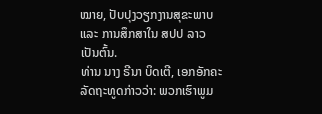ໝາຍ, ປັບປຸງວຽກງານສຸຂະພາບ ແລະ ການສຶກສາໃນ ສປປ ລາວ ເປັນຕົ້ນ.
ທ່ານ ນາງ ຣີນາ ບິດເຕີ, ເອກອັກຄະລັດຖະທູດກ່າວວ່າ: ພວກເຮົາພູມ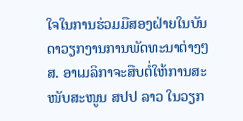ໃຈໃນການຮ່ວມມືສອງຝ່າຍໃນບັນດາວຽກງານການພັດທະນາຕ່າງໆ ສ. ອາເມລິກາຈະສືບຕໍ່ໃຫ້ການສະໜັບສະໜູນ ສປປ ລາວ ໃນວຽກ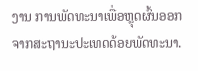ງານ ການພັດທະນາເພື່ອຫຼຸດຜົ້ນອອກຈາກສະຖານະປະເທດດ້ອຍພັດທະນາ.